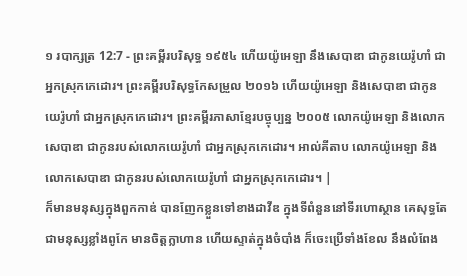១ របាក្សត្រ 12:7 - ព្រះគម្ពីរបរិសុទ្ធ ១៩៥៤ ហើយយ៉ូអេឡា នឹងសេបាឌា ជាកូនយេរ៉ូហាំ ជាអ្នកស្រុកកេដោរ។ ព្រះគម្ពីរបរិសុទ្ធកែសម្រួល ២០១៦ ហើយយ៉ូអេឡា និងសេបាឌា ជាកូនយេរ៉ូហាំ ជាអ្នកស្រុកកេដោរ។ ព្រះគម្ពីរភាសាខ្មែរបច្ចុប្បន្ន ២០០៥ លោកយ៉ូអេឡា និងលោកសេបាឌា ជាកូនរបស់លោកយេរ៉ូហាំ ជាអ្នកស្រុកកេដោរ។ អាល់គីតាប លោកយ៉ូអេឡា និងលោកសេបាឌា ជាកូនរបស់លោកយេរ៉ូហាំ ជាអ្នកស្រុកកេដោរ។ |
ក៏មានមនុស្សក្នុងពួកកាឌ់ បានញែកខ្លួនទៅខាងដាវីឌ ក្នុងទីពំនួននៅទីរហោស្ថាន គេសុទ្ធតែជាមនុស្សខ្លាំងពូកែ មានចិត្តក្លាហាន ហើយស្ទាត់ក្នុងចំបាំង ក៏ចេះប្រើទាំងខែល នឹងលំពែង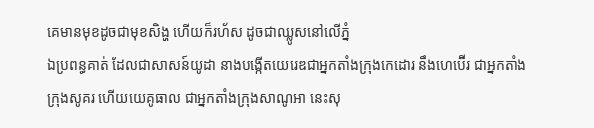គេមានមុខដូចជាមុខសិង្ហ ហើយក៏រហ័ស ដូចជាឈ្លូសនៅលើភ្នំ
ឯប្រពន្ធគាត់ ដែលជាសាសន៍យូដា នាងបង្កើតយេរេឌជាអ្នកតាំងក្រុងកេដោរ នឹងហេប៊ើរ ជាអ្នកតាំងក្រុងសូគរ ហើយយេគូធាល ជាអ្នកតាំងក្រុងសាណូអា នេះសុ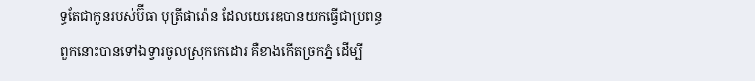ទ្ធតែជាកូនរបស់ប៊ីធា បុត្រីផារ៉ោន ដែលយេរេឌបានយកធ្វើជាប្រពន្ធ
ពួកនោះបានទៅឯទ្វារចូលស្រុកកេដោរ គឺខាងកើតច្រកភ្នំ ដើម្បី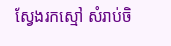ស្វែងរកស្មៅ សំរាប់ចិ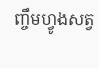ញ្ចឹមហ្វូងសត្វ